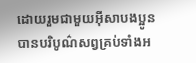ដោយរួមជាមួយអ៊ីសាបងប្អូនបានបរិបូណ៌សព្វគ្រប់ទាំងអ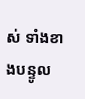ស់ ទាំងខាងបន្ទូល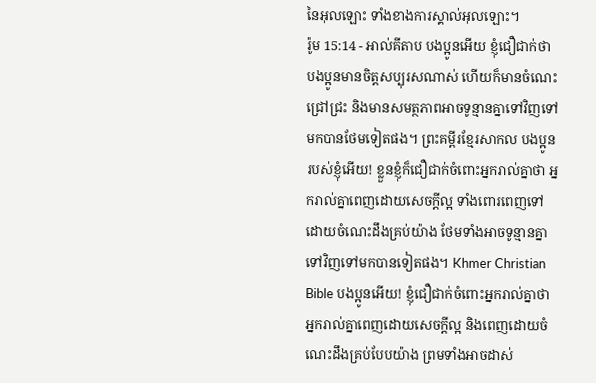នៃអុលឡោះ ទាំងខាងការស្គាល់អុលឡោះ។
រ៉ូម 15:14 - អាល់គីតាប បងប្អូនអើយ ខ្ញុំជឿជាក់ថា បងប្អូនមានចិត្ដសប្បុរសណាស់ ហើយក៏មានចំណេះជ្រៅជ្រះ និងមានសមត្ថភាពអាចទូន្មានគ្នាទៅវិញទៅមកបានថែមទៀតផង។ ព្រះគម្ពីរខ្មែរសាកល បងប្អូនរបស់ខ្ញុំអើយ! ខ្លួនខ្ញុំក៏ជឿជាក់ចំពោះអ្នករាល់គ្នាថា អ្នករាល់គ្នាពេញដោយសេចក្ដីល្អ ទាំងពោរពេញទៅដោយចំណេះដឹងគ្រប់យ៉ាង ថែមទាំងអាចទូន្មានគ្នាទៅវិញទៅមកបានទៀតផង។ Khmer Christian Bible បងប្អូនអើយ! ខ្ញុំជឿជាក់ចំពោះអ្នករាល់គ្នាថា អ្នករាល់គ្នាពេញដោយសេចក្ដីល្អ និងពេញដោយចំណេះដឹងគ្រប់បែបយ៉ាង ព្រមទាំងអាចដាស់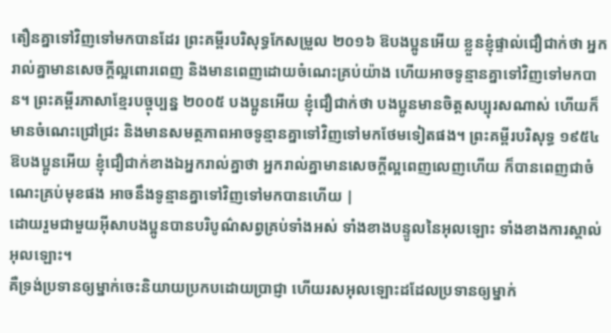តឿនគ្នាទៅវិញទៅមកបានដែរ ព្រះគម្ពីរបរិសុទ្ធកែសម្រួល ២០១៦ ឱបងប្អូនអើយ ខ្លួនខ្ញុំផ្ទាល់ជឿជាក់ថា អ្នករាល់គ្នាមានសេចក្តីល្អពោរពេញ និងមានពេញដោយចំណេះគ្រប់យ៉ាង ហើយអាចទូន្មានគ្នាទៅវិញទៅមកបាន។ ព្រះគម្ពីរភាសាខ្មែរបច្ចុប្បន្ន ២០០៥ បងប្អូនអើយ ខ្ញុំជឿជាក់ថា បងប្អូនមានចិត្តសប្បុរសណាស់ ហើយក៏មានចំណេះជ្រៅជ្រះ និងមានសមត្ថភាពអាចទូន្មានគ្នាទៅវិញទៅមកថែមទៀតផង។ ព្រះគម្ពីរបរិសុទ្ធ ១៩៥៤ ឱបងប្អូនអើយ ខ្ញុំជឿជាក់ខាងឯអ្នករាល់គ្នាថា អ្នករាល់គ្នាមានសេចក្ដីល្អពេញលេញហើយ ក៏បានពេញជាចំណេះគ្រប់មុខផង អាចនឹងទូន្មានគ្នាទៅវិញទៅមកបានហើយ |
ដោយរួមជាមួយអ៊ីសាបងប្អូនបានបរិបូណ៌សព្វគ្រប់ទាំងអស់ ទាំងខាងបន្ទូលនៃអុលឡោះ ទាំងខាងការស្គាល់អុលឡោះ។
គឺទ្រង់ប្រទានឲ្យម្នាក់ចេះនិយាយប្រកបដោយប្រាជ្ញា ហើយរសអុលឡោះដដែលប្រទានឲ្យម្នាក់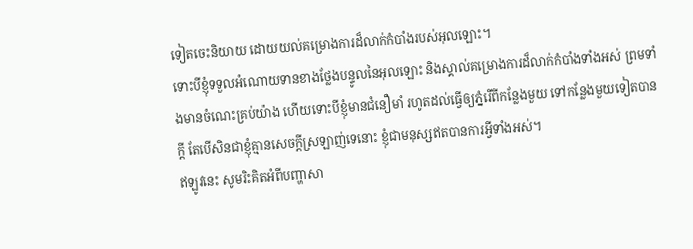ទៀតចេះនិយាយ ដោយយល់គម្រោងការដ៏លាក់កំបាំងរបស់អុលឡោះ។
ទោះបីខ្ញុំទទួលអំណោយទានខាងថ្លែងបន្ទូលនៃអុលឡោះ និងស្គាល់គម្រោងការដ៏លាក់កំបាំងទាំងអស់ ព្រមទាំងមានចំណេះគ្រប់យ៉ាង ហើយទោះបីខ្ញុំមានជំនឿមាំ រហូតដល់ធ្វើឲ្យភ្នំរើពីកន្លែងមួយ ទៅកន្លែងមួយទៀតបានក្ដី តែបើសិនជាខ្ញុំគ្មានសេចក្ដីស្រឡាញ់ទេនោះ ខ្ញុំជាមនុស្សឥតបានការអ្វីទាំងអស់។
ឥឡូវនេះ សូមរិះគិតអំពីបញ្ហាសា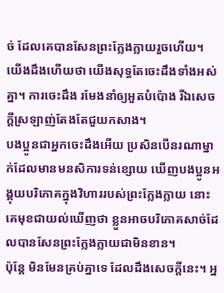ច់ ដែលគេបានសែនព្រះក្លែងក្លាយរួចហើយ។ យើងដឹងហើយថា យើងសុទ្ធតែចេះដឹងទាំងអស់គ្នា។ ការចេះដឹង រមែងនាំឲ្យអួតបំប៉ោង រីឯសេចក្ដីស្រឡាញ់តែងតែជួយកសាង។
បងប្អូនជាអ្នកចេះដឹងអើយ ប្រសិនបើនរណាម្នាក់ដែលមានមនសិការទន់ខ្សោយ ឃើញបងប្អូនអង្គុយបរិភោគក្នុងវិហាររបស់ព្រះក្លែងក្លាយ នោះគេមុខជាយល់ឃើញថា ខ្លួនអាចបរិភោគសាច់ដែលបានសែនព្រះក្លែងក្លាយជាមិនខាន។
ប៉ុន្ដែ មិនមែនគ្រប់គ្នាទេ ដែលដឹងសេចក្ដីនេះ។ អ្ន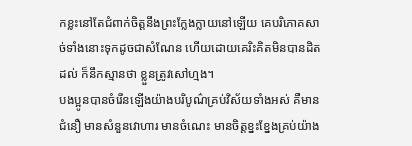កខ្លះនៅតែជំពាក់ចិត្ដនឹងព្រះក្លែងក្លាយនៅឡើយ គេបរិភោគសាច់ទាំងនោះទុកដូចជាសំណែន ហើយដោយគេរិះគិតមិនបានដិតដល់ ក៏នឹកស្មានថា ខ្លួនត្រូវសៅហ្មង។
បងប្អូនបានចំរើនឡើងយ៉ាងបរិបូណ៌គ្រប់វិស័យទាំងអស់ គឺមានជំនឿ មានសំនួនវោហារ មានចំណេះ មានចិត្ដខ្នះខ្នែងគ្រប់យ៉ាង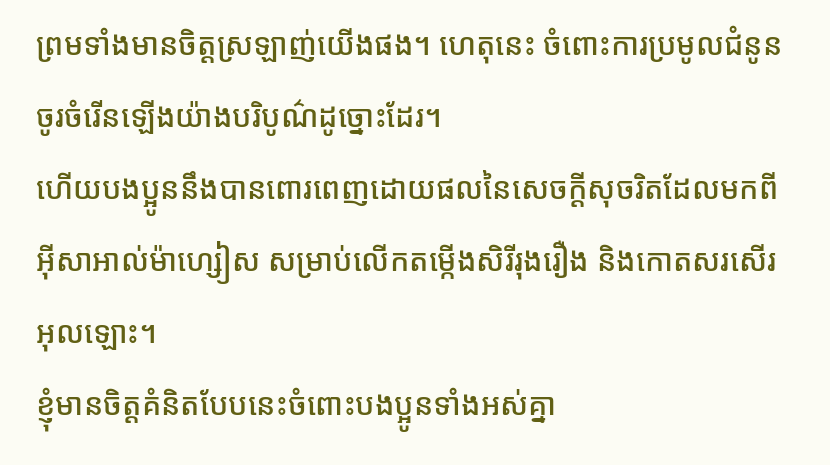ព្រមទាំងមានចិត្ដស្រឡាញ់យើងផង។ ហេតុនេះ ចំពោះការប្រមូលជំនូន ចូរចំរើនឡើងយ៉ាងបរិបូណ៌ដូច្នោះដែរ។
ហើយបងប្អូននឹងបានពោរពេញដោយផលនៃសេចក្ដីសុចរិតដែលមកពីអ៊ីសាអាល់ម៉ាហ្សៀស សម្រាប់លើកតម្កើងសិរីរុងរឿង និងកោតសរសើរអុលឡោះ។
ខ្ញុំមានចិត្ដគំនិតបែបនេះចំពោះបងប្អូនទាំងអស់គ្នា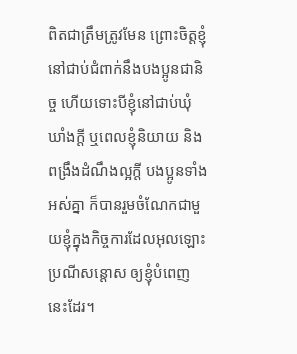ពិតជាត្រឹមត្រូវមែន ព្រោះចិត្ដខ្ញុំនៅជាប់ជំពាក់នឹងបងប្អូនជានិច្ច ហើយទោះបីខ្ញុំនៅជាប់ឃុំឃាំងក្ដី ឬពេលខ្ញុំនិយាយ និងពង្រឹងដំណឹងល្អក្ដី បងប្អូនទាំងអស់គ្នា ក៏បានរួមចំណែកជាមួយខ្ញុំក្នុងកិច្ចការដែលអុលឡោះប្រណីសន្ដោស ឲ្យខ្ញុំបំពេញនេះដែរ។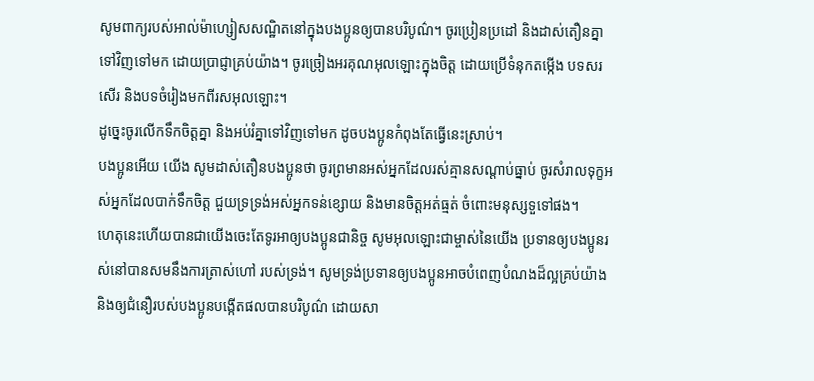សូមពាក្យរបស់អាល់ម៉ាហ្សៀសសណ្ឋិតនៅក្នុងបងប្អូនឲ្យបានបរិបូណ៌។ ចូរប្រៀនប្រដៅ និងដាស់តឿនគ្នាទៅវិញទៅមក ដោយប្រាជ្ញាគ្រប់យ៉ាង។ ចូរច្រៀងអរគុណអុលឡោះក្នុងចិត្ដ ដោយប្រើទំនុកតម្កើង បទសរសើរ និងបទចំរៀងមកពីរសអុលឡោះ។
ដូច្នេះចូរលើកទឹកចិត្ដគ្នា និងអប់រំគ្នាទៅវិញទៅមក ដូចបងប្អូនកំពុងតែធ្វើនេះស្រាប់។
បងប្អូនអើយ យើង សូមដាស់តឿនបងប្អូនថា ចូរព្រមានអស់អ្នកដែលរស់គ្មានសណ្ដាប់ធ្នាប់ ចូរសំរាលទុក្ខអស់អ្នកដែលបាក់ទឹកចិត្ដ ជួយទ្រទ្រង់អស់អ្នកទន់ខ្សោយ និងមានចិត្ដអត់ធ្មត់ ចំពោះមនុស្សទួទៅផង។
ហេតុនេះហើយបានជាយើងចេះតែទូរអាឲ្យបងប្អូនជានិច្ច សូមអុលឡោះជាម្ចាស់នៃយើង ប្រទានឲ្យបងប្អូនរស់នៅបានសមនឹងការត្រាស់ហៅ របស់ទ្រង់។ សូមទ្រង់ប្រទានឲ្យបងប្អូនអាចបំពេញបំណងដ៏ល្អគ្រប់យ៉ាង និងឲ្យជំនឿរបស់បងប្អូនបង្កើតផលបានបរិបូណ៌ ដោយសា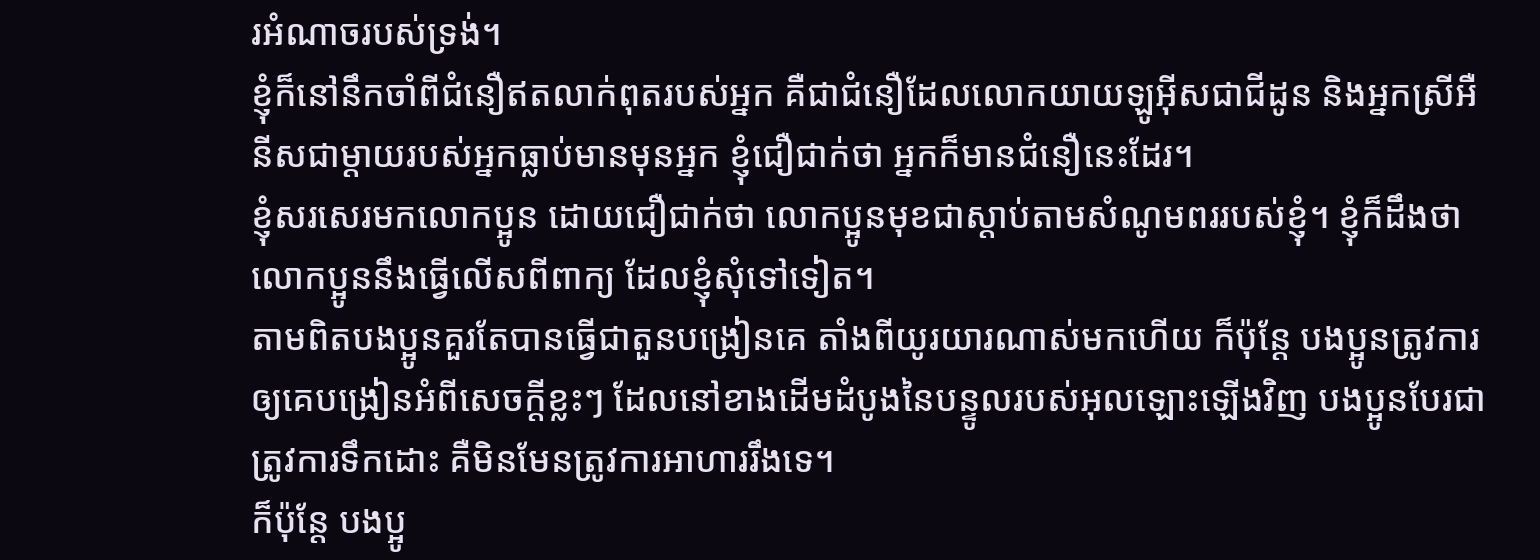រអំណាចរបស់ទ្រង់។
ខ្ញុំក៏នៅនឹកចាំពីជំនឿឥតលាក់ពុតរបស់អ្នក គឺជាជំនឿដែលលោកយាយឡូអ៊ីសជាជីដូន និងអ្នកស្រីអឺនីសជាម្ដាយរបស់អ្នកធ្លាប់មានមុនអ្នក ខ្ញុំជឿជាក់ថា អ្នកក៏មានជំនឿនេះដែរ។
ខ្ញុំសរសេរមកលោកប្អូន ដោយជឿជាក់ថា លោកប្អូនមុខជាស្ដាប់តាមសំណូមពររបស់ខ្ញុំ។ ខ្ញុំក៏ដឹងថា លោកប្អូននឹងធ្វើលើសពីពាក្យ ដែលខ្ញុំសុំទៅទៀត។
តាមពិតបងប្អូនគួរតែបានធ្វើជាតួនបង្រៀនគេ តាំងពីយូរយារណាស់មកហើយ ក៏ប៉ុន្ដែ បងប្អូនត្រូវការឲ្យគេបង្រៀនអំពីសេចក្ដីខ្លះៗ ដែលនៅខាងដើមដំបូងនៃបន្ទូលរបស់អុលឡោះឡើងវិញ បងប្អូនបែរជាត្រូវការទឹកដោះ គឺមិនមែនត្រូវការអាហាររឹងទេ។
ក៏ប៉ុន្ដែ បងប្អូ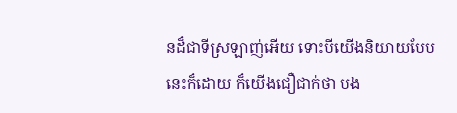នដ៏ជាទីស្រឡាញ់អើយ ទោះបីយើងនិយាយបែបនេះក៏ដោយ ក៏យើងជឿជាក់ថា បង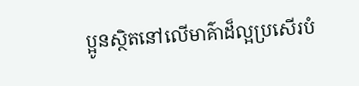ប្អូនស្ថិតនៅលើមាគ៌ាដ៏ល្អប្រសើរបំ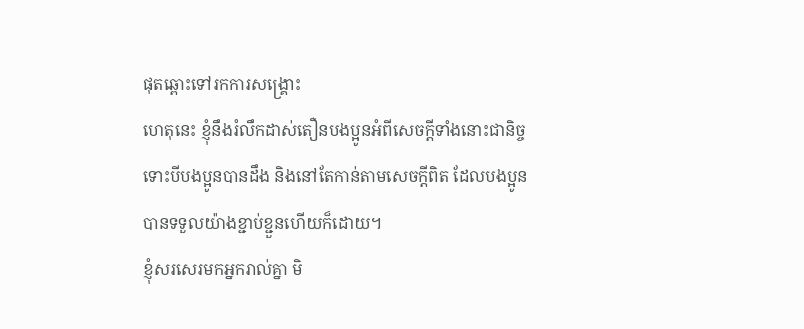ផុតឆ្ពោះទៅរកការសង្គ្រោះ
ហេតុនេះ ខ្ញុំនឹងរំលឹកដាស់តឿនបងប្អូនអំពីសេចក្ដីទាំងនោះជានិច្ច ទោះបីបងប្អូនបានដឹង និងនៅតែកាន់តាមសេចក្ដីពិត ដែលបងប្អូនបានទទួលយ៉ាងខ្ជាប់ខ្ជួនហើយក៏ដោយ។
ខ្ញុំសរសេរមកអ្នករាល់គ្នា មិ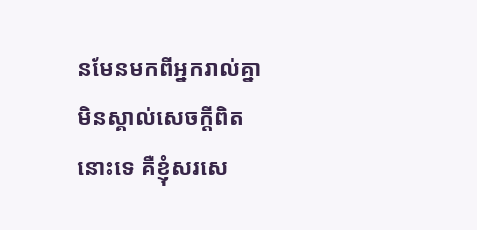នមែនមកពីអ្នករាល់គ្នាមិនស្គាល់សេចក្ដីពិតនោះទេ គឺខ្ញុំសរសេ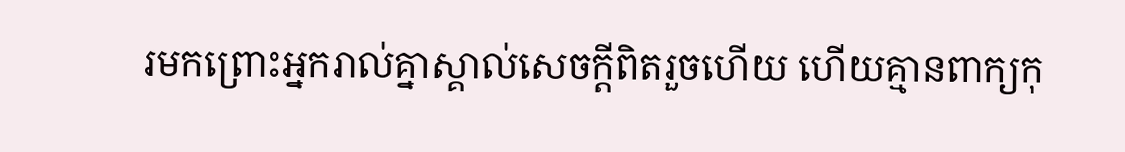រមកព្រោះអ្នករាល់គ្នាស្គាល់សេចក្ដីពិតរួចហើយ ហើយគ្មានពាក្យកុ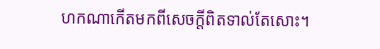ហកណាកើតមកពីសេចក្ដីពិតទាល់តែសោះ។